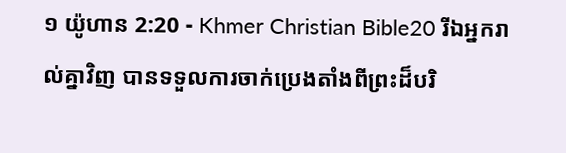១ យ៉ូហាន 2:20 - Khmer Christian Bible20 រីឯអ្នករាល់គ្នាវិញ បានទទួលការចាក់ប្រេងតាំងពីព្រះដ៏បរិ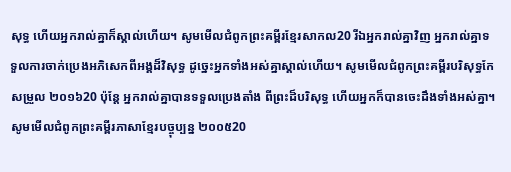សុទ្ធ ហើយអ្នករាល់គ្នាក៏ស្គាល់ហើយ។ សូមមើលជំពូកព្រះគម្ពីរខ្មែរសាកល20 រីឯអ្នករាល់គ្នាវិញ អ្នករាល់គ្នាទទួលការចាក់ប្រេងអភិសេកពីអង្គដ៏វិសុទ្ធ ដូច្នេះអ្នកទាំងអស់គ្នាស្គាល់ហើយ។ សូមមើលជំពូកព្រះគម្ពីរបរិសុទ្ធកែសម្រួល ២០១៦20 ប៉ុន្ដែ អ្នករាល់គ្នាបានទទួលប្រេងតាំង ពីព្រះដ៏បរិសុទ្ធ ហើយអ្នកក៏បានចេះដឹងទាំងអស់គ្នា។ សូមមើលជំពូកព្រះគម្ពីរភាសាខ្មែរបច្ចុប្បន្ន ២០០៥20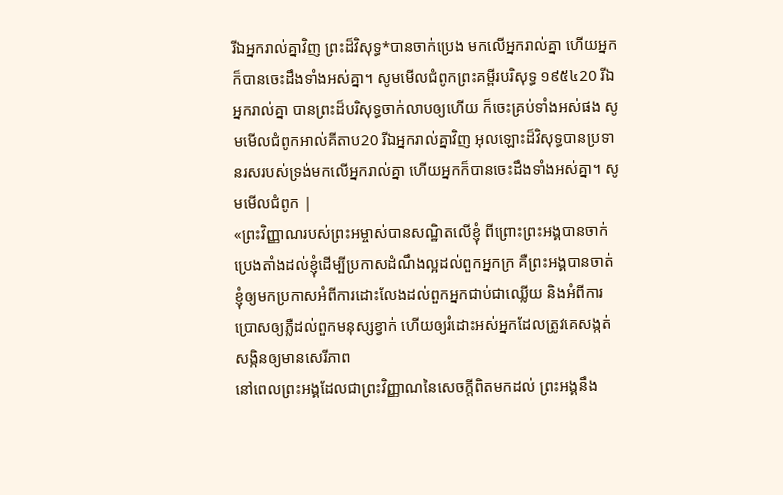រីឯអ្នករាល់គ្នាវិញ ព្រះដ៏វិសុទ្ធ*បានចាក់ប្រេង មកលើអ្នករាល់គ្នា ហើយអ្នកក៏បានចេះដឹងទាំងអស់គ្នា។ សូមមើលជំពូកព្រះគម្ពីរបរិសុទ្ធ ១៩៥៤20 រីឯអ្នករាល់គ្នា បានព្រះដ៏បរិសុទ្ធចាក់លាបឲ្យហើយ ក៏ចេះគ្រប់ទាំងអស់ផង សូមមើលជំពូកអាល់គីតាប20 រីឯអ្នករាល់គ្នាវិញ អុលឡោះដ៏វិសុទ្ធបានប្រទានរសរបស់ទ្រង់មកលើអ្នករាល់គ្នា ហើយអ្នកក៏បានចេះដឹងទាំងអស់គ្នា។ សូមមើលជំពូក |
«ព្រះវិញ្ញាណរបស់ព្រះអម្ចាស់បានសណ្ឋិតលើខ្ញុំ ពីព្រោះព្រះអង្គបានចាក់ប្រេងតាំងដល់ខ្ញុំដើម្បីប្រកាសដំណឹងល្អដល់ពួកអ្នកក្រ គឺព្រះអង្គបានចាត់ខ្ញុំឲ្យមកប្រកាសអំពីការដោះលែងដល់ពួកអ្នកជាប់ជាឈ្លើយ និងអំពីការប្រោសឲ្យភ្លឺដល់ពួកមនុស្សខ្វាក់ ហើយឲ្យរំដោះអស់អ្នកដែលត្រូវគេសង្កត់សង្កិនឲ្យមានសេរីភាព
នៅពេលព្រះអង្គដែលជាព្រះវិញ្ញាណនៃសេចក្ដីពិតមកដល់ ព្រះអង្គនឹង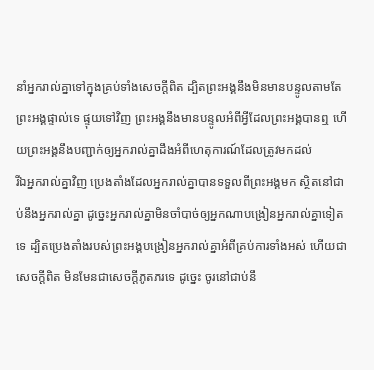នាំអ្នករាល់គ្នាទៅក្នុងគ្រប់ទាំងសេចក្ដីពិត ដ្បិតព្រះអង្គនឹងមិនមានបន្ទូលតាមតែព្រះអង្គផ្ទាល់ទេ ផ្ទុយទៅវិញ ព្រះអង្គនឹងមានបន្ទូលអំពីអ្វីដែលព្រះអង្គបានឮ ហើយព្រះអង្គនឹងបញ្ជាក់ឲ្យអ្នករាល់គ្នាដឹងអំពីហេតុការណ៍ដែលត្រូវមកដល់
រីឯអ្នករាល់គ្នាវិញ ប្រេងតាំងដែលអ្នករាល់គ្នាបានទទួលពីព្រះអង្គមក ស្ថិតនៅជាប់នឹងអ្នករាល់គ្នា ដូច្នេះអ្នករាល់គ្នាមិនចាំបាច់ឲ្យអ្នកណាបង្រៀនអ្នករាល់គ្នាទៀតទេ ដ្បិតប្រេងតាំងរបស់ព្រះអង្គបង្រៀនអ្នករាល់គ្នាអំពីគ្រប់ការទាំងអស់ ហើយជាសេចក្ដីពិត មិនមែនជាសេចក្ដីភូតភរទេ ដូច្នេះ ចូរនៅជាប់នឹ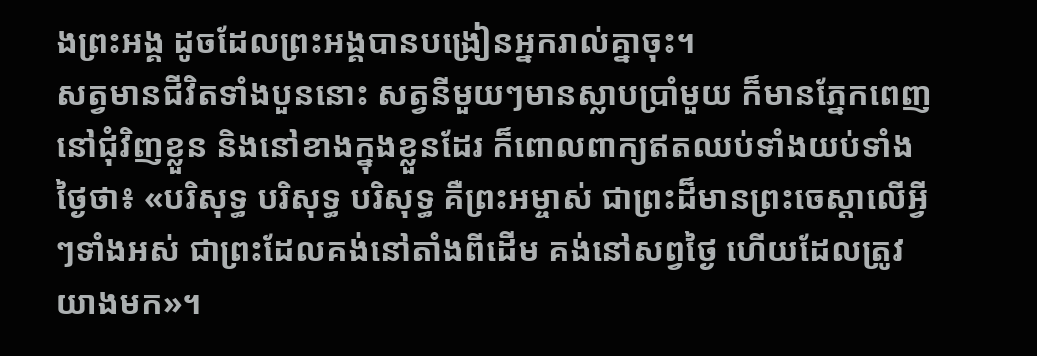ងព្រះអង្គ ដូចដែលព្រះអង្គបានបង្រៀនអ្នករាល់គ្នាចុះ។
សត្វមានជីវិតទាំងបួននោះ សត្វនីមួយៗមានស្លាបប្រាំមួយ ក៏មានភ្នែកពេញនៅជុំវិញខ្លួន និងនៅខាងក្នុងខ្លួនដែរ ក៏ពោលពាក្យឥតឈប់ទាំងយប់ទាំងថ្ងៃថា៖ «បរិសុទ្ធ បរិសុទ្ធ បរិសុទ្ធ គឺព្រះអម្ចាស់ ជាព្រះដ៏មានព្រះចេស្ដាលើអ្វីៗទាំងអស់ ជាព្រះដែលគង់នៅតាំងពីដើម គង់នៅសព្វថ្ងៃ ហើយដែលត្រូវយាងមក»។